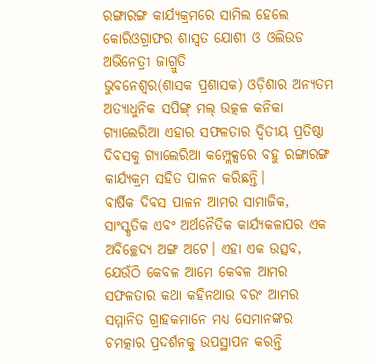ରଙ୍ଗାରଙ୍ଗ କାର୍ଯ୍ୟକ୍ରମରେ ସାମିଲ ହେଲେ କୋରିଓଗ୍ରାଫର ଶାସ୍ଵତ ଯୋଶୀ ଓ ଓଲିଉଡ ଅଭିନେତ୍ରୀ ଜାଗ୍ରୁତି
ଭୁବନେଶ୍ୱର(ଶାସକ ପ୍ରଶାସକ) ଓଡ଼ିଶାର ଅନ୍ୟତମ ଅତ୍ୟାଧୁନିକ ସପିଙ୍ଗ୍ ମଲ୍ ଉତ୍କଳ କନିକା ଗ୍ୟାଲେରିଆ ଏହାର ସଫଳତାର ଦ୍ୱିତୀୟ ପ୍ରତିଷ୍ଠା ଦିବସକୁ ଗ୍ୟାଲେରିଆ କମ୍ପ୍ଲେକ୍ସରେ ବହୁ ରଙ୍ଗାରଙ୍ଗ କାର୍ଯ୍ୟକ୍ରମ ସହିତ ପାଳନ କରିଛନ୍ତି।
ବାର୍ଷିକ ଦିବସ ପାଳନ ଆମର ସାମାଜିକ, ସାଂସ୍କୃତିକ ଏବଂ ଅର୍ଥନୈତିକ କାର୍ଯ୍ୟକଳାପର ଏକ ଅବିଚ୍ଛେଦ୍ୟ ଅଙ୍ଗ ଅଟେ। ଏହା ଏକ ଉତ୍ସବ, ଯେଉଁଠି କେବଳ ଆମେ କେବଳ ଆମର ସଫଳତାର କଥା କହିନଥାଉ ବରଂ ଆମର ସମ୍ମାନିତ ଗ୍ରାହକମାନେ ମଧ୍ୟ ସେମାନଙ୍କର ଚମତ୍କାର ପ୍ରଦର୍ଶନକୁ ଉପସ୍ଥାପନ କରନ୍ତି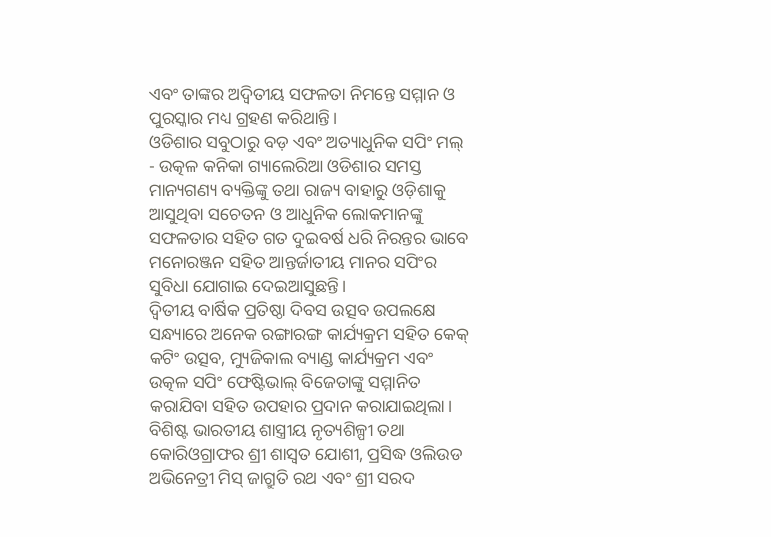ଏବଂ ତାଙ୍କର ଅଦ୍ଵିତୀୟ ସଫଳତା ନିମନ୍ତେ ସମ୍ମାନ ଓ ପୁରସ୍କାର ମଧ୍ୟ ଗ୍ରହଣ କରିଥାନ୍ତି।
ଓଡିଶାର ସବୁଠାରୁ ବଡ଼ ଏବଂ ଅତ୍ୟାଧୁନିକ ସପିଂ ମଲ୍ - ଉତ୍କଳ କନିକା ଗ୍ୟାଲେରିଆ ଓଡିଶାର ସମସ୍ତ ମାନ୍ୟଗଣ୍ୟ ବ୍ୟକ୍ତିଙ୍କୁ ତଥା ରାଜ୍ୟ ବାହାରୁ ଓଡ଼ିଶାକୁ ଆସୁଥିବା ସଚେତନ ଓ ଆଧୁନିକ ଲୋକମାନଙ୍କୁ ସଫଳତାର ସହିତ ଗତ ଦୁଇବର୍ଷ ଧରି ନିରନ୍ତର ଭାବେ ମନୋରଞ୍ଜନ ସହିତ ଆନ୍ତର୍ଜାତୀୟ ମାନର ସପିଂର ସୁବିଧା ଯୋଗାଇ ଦେଇଆସୁଛନ୍ତି।
ଦ୍ଵିତୀୟ ବାର୍ଷିକ ପ୍ରତିଷ୍ଠା ଦିବସ ଉତ୍ସବ ଉପଲକ୍ଷେ ସନ୍ଧ୍ୟାରେ ଅନେକ ରଙ୍ଗାରଙ୍ଗ କାର୍ଯ୍ୟକ୍ରମ ସହିତ କେକ୍ କଟିଂ ଉତ୍ସବ, ମ୍ୟୁଜିକାଲ ବ୍ୟାଣ୍ଡ କାର୍ଯ୍ୟକ୍ରମ ଏବଂ ଉତ୍କଳ ସପିଂ ଫେଷ୍ଟିଭାଲ୍ ବିଜେତାଙ୍କୁ ସମ୍ମାନିତ କରାଯିବା ସହିତ ଉପହାର ପ୍ରଦାନ କରାଯାଇଥିଲା।
ବିଶିଷ୍ଟ ଭାରତୀୟ ଶାସ୍ତ୍ରୀୟ ନୃତ୍ୟଶିଳ୍ପୀ ତଥା କୋରିଓଗ୍ରାଫର ଶ୍ରୀ ଶାସ୍ଵତ ଯୋଶୀ, ପ୍ରସିଦ୍ଧ ଓଲିଉଡ ଅଭିନେତ୍ରୀ ମିସ୍ ଜାଗ୍ରୁତି ରଥ ଏବଂ ଶ୍ରୀ ସରଦ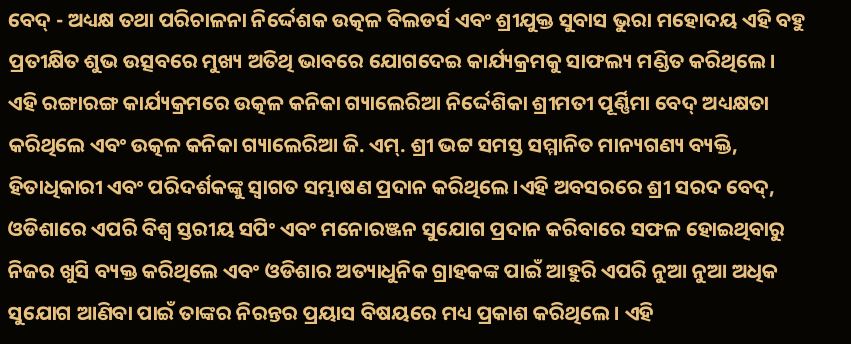ବେଦ୍ - ଅଧ୍ୟକ୍ଷ ତଥା ପରିଚାଳନା ନିର୍ଦ୍ଦେଶକ ଉତ୍କଳ ବିଲଡର୍ସ ଏବଂ ଶ୍ରୀଯୁକ୍ତ ସୁବାସ ଭୁରା ମହୋଦୟ ଏହି ବହୁ ପ୍ରତୀକ୍ଷିତ ଶୁଭ ଉତ୍ସବରେ ମୁଖ୍ୟ ଅତିଥି ଭାବରେ ଯୋଗଦେଇ କାର୍ଯ୍ୟକ୍ରମକୁ ସାଫଲ୍ୟ ମଣ୍ଡିତ କରିଥିଲେ।
ଏହି ରଙ୍ଗାରଙ୍ଗ କାର୍ଯ୍ୟକ୍ରମରେ ଉତ୍କଳ କନିକା ଗ୍ୟାଲେରିଆ ନିର୍ଦ୍ଦେଶିକା ଶ୍ରୀମତୀ ପୂର୍ଣ୍ଣିମା ବେଦ୍ ଅଧ୍ୟକ୍ଷତା କରିଥିଲେ ଏବଂ ଉତ୍କଳ କନିକା ଗ୍ୟାଲେରିଆ ଜି. ଏମ୍. ଶ୍ରୀ ଭଟ୍ଟ ସମସ୍ତ ସମ୍ମାନିତ ମାନ୍ୟଗଣ୍ୟ ବ୍ୟକ୍ତି, ହିତାଧିକାରୀ ଏବଂ ପରିଦର୍ଶକଙ୍କୁ ସ୍ୱାଗତ ସମ୍ଭାଷଣ ପ୍ରଦାନ କରିଥିଲେ।ଏହି ଅବସରରେ ଶ୍ରୀ ସରଦ ବେଦ୍, ଓଡିଶାରେ ଏପରି ବିଶ୍ୱ ସ୍ତରୀୟ ସପିଂ ଏବଂ ମନୋରଞ୍ଜନ ସୁଯୋଗ ପ୍ରଦାନ କରିବାରେ ସଫଳ ହୋଇଥିବାରୁ ନିଜର ଖୁସି ବ୍ୟକ୍ତ କରିଥିଲେ ଏବଂ ଓଡିଶାର ଅତ୍ୟାଧୁନିକ ଗ୍ରାହକଙ୍କ ପାଇଁ ଆହୁରି ଏପରି ନୁଆ ନୁଆ ଅଧିକ ସୁଯୋଗ ଆଣିବା ପାଇଁ ତାଙ୍କର ନିରନ୍ତର ପ୍ରୟାସ ବିଷୟରେ ମଧ୍ୟ ପ୍ରକାଶ କରିଥିଲେ। ଏହି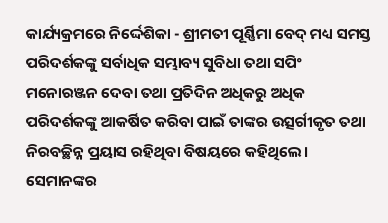କାର୍ଯ୍ୟକ୍ରମରେ ନିର୍ଦ୍ଦେଶିକା - ଶ୍ରୀମତୀ ପୂର୍ଣ୍ଣିମା ବେଦ୍ ମଧ୍ୟ ସମସ୍ତ ପରିଦର୍ଶକଙ୍କୁ ସର୍ବାଧିକ ସମ୍ଭାବ୍ୟ ସୁବିଧା ତଥା ସପିଂ ମନୋରଞ୍ଜନ ଦେବା ତଥା ପ୍ରତିଦିନ ଅଧିକରୁ ଅଧିକ ପରିଦର୍ଶକଙ୍କୁ ଆକର୍ଷିତ କରିବା ପାଇଁ ତାଙ୍କର ଉତ୍ସର୍ଗୀକୃତ ତଥା ନିରବଚ୍ଛିନ୍ନ ପ୍ରୟାସ ରହିଥିବା ବିଷୟରେ କହିଥିଲେ। ସେମାନଙ୍କର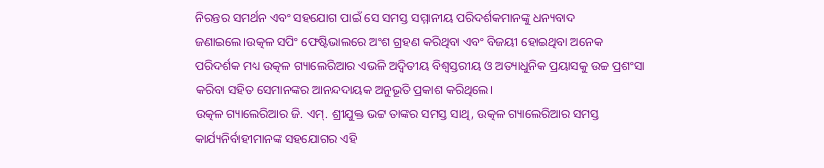ନିରନ୍ତର ସମର୍ଥନ ଏବଂ ସହଯୋଗ ପାଇଁ ସେ ସମସ୍ତ ସମ୍ମାନୀୟ ପରିଦର୍ଶକମାନଙ୍କୁ ଧନ୍ୟବାଦ ଜଣାଇଲେ।ଉତ୍କଳ ସପିଂ ଫେଷ୍ଟିଭାଲରେ ଅଂଶ ଗ୍ରହଣ କରିଥିବା ଏବଂ ବିଜୟୀ ହୋଇଥିବା ଅନେକ ପରିଦର୍ଶକ ମଧ୍ୟ ଉତ୍କଳ ଗ୍ୟାଲେରିଆର ଏଭଳି ଅଦ୍ଵିତୀୟ ବିଶ୍ଵସ୍ତରୀୟ ଓ ଅତ୍ୟାଧୁନିକ ପ୍ରୟାସକୁ ଉଚ୍ଚ ପ୍ରଶଂସା କରିବା ସହିତ ସେମାନଙ୍କର ଆନନ୍ଦଦାୟକ ଅନୁଭୂତି ପ୍ରକାଶ କରିଥିଲେ।
ଉତ୍କଳ ଗ୍ୟାଲେରିଆର ଜି. ଏମ୍. ଶ୍ରୀଯୁକ୍ତ ଭଟ୍ଟ ତାଙ୍କର ସମସ୍ତ ସାଥି, ଉତ୍କଳ ଗ୍ୟାଲେରିଆର ସମସ୍ତ କାର୍ଯ୍ୟନିର୍ବାହୀମାନଙ୍କ ସହଯୋଗର ଏହି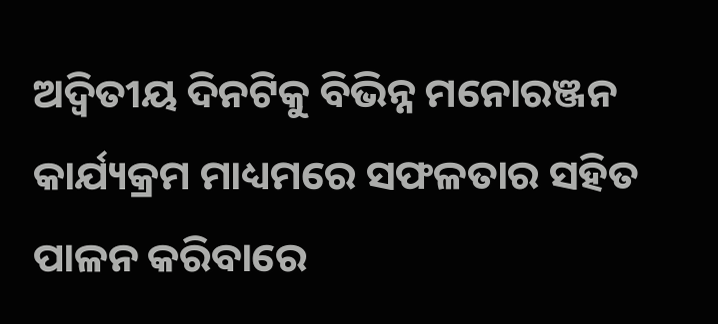ଅଦ୍ୱିତୀୟ ଦିନଟିକୁ ବିଭିନ୍ନ ମନୋରଞ୍ଜନ କାର୍ଯ୍ୟକ୍ରମ ମାଧ୍ୟମରେ ସଫଳତାର ସହିତ ପାଳନ କରିବାରେ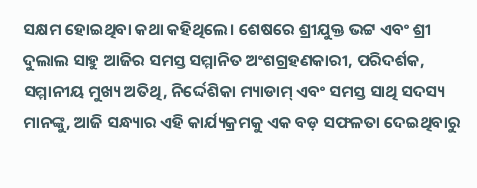ସକ୍ଷମ ହୋଇଥିବା କଥା କହିଥିଲେ। ଶେଷରେ ଶ୍ରୀଯୁକ୍ତ ଭଟ୍ଟ ଏବଂ ଶ୍ରୀ ଦୁଲାଲ ସାହୁ ଆଜିର ସମସ୍ତ ସମ୍ମାନିତ ଅଂଶଗ୍ରହଣକାରୀ, ପରିଦର୍ଶକ, ସମ୍ମାନୀୟ ମୁଖ୍ୟ ଅତିଥି, ନିର୍ଦ୍ଦେଶିକା ମ୍ୟାଡାମ୍ ଏବଂ ସମସ୍ତ ସାଥି ସଦସ୍ୟ ମାନଙ୍କୁ, ଆଜି ସନ୍ଧ୍ୟାର ଏହି କାର୍ଯ୍ୟକ୍ରମକୁ ଏକ ବଡ଼ ସଫଳତା ଦେଇଥିବାରୁ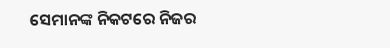ସେମାନଙ୍କ ନିକଟରେ ନିଜର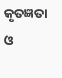କୃତଜ୍ଞତା ଓ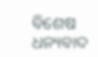ବିଶେଷ ଧନ୍ୟବାଦ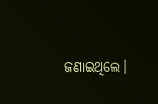ଜଣାଇଥିଲେ।